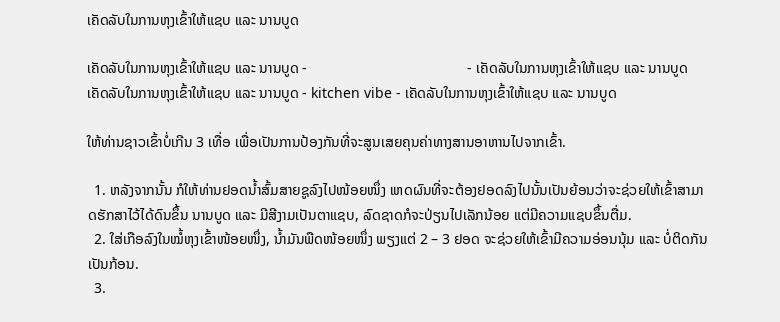ເຄັດລັບໃນການຫຸງເຂົ້າໃຫ້ແຊບ ແລະ ນານບູດ

ເຄັດລັບໃນການຫຸງເຂົ້າໃຫ້ແຊບ ແລະ ນານບູດ -                                            - ເຄັດລັບໃນການຫຸງເຂົ້າໃຫ້ແຊບ ແລະ ນານບູດ
ເຄັດລັບໃນການຫຸງເຂົ້າໃຫ້ແຊບ ແລະ ນານບູດ - kitchen vibe - ເຄັດລັບໃນການຫຸງເຂົ້າໃຫ້ແຊບ ແລະ ນານບູດ

ໃຫ້ທ່ານຊາວເຂົ້າບໍ່ເກີນ 3 ເທື່ອ ເພື່ອເປັນການປ້ອງກັນທີ່ຈະສູນເສຍຄຸນຄ່າທາງສານອາຫານໄປຈາກເຂົ້າ.

  1. ຫລັງຈາກນັ້ນ ກໍໃຫ້ທ່ານຢອດນ້ຳສົ້ມສາຍຊູລົງໄປໜ້ອຍໜຶ່ງ ເຫດຜົນທີ່ຈະຕ້ອງຢອດລົງໄປນັ້ນເປັນຍ້ອນວ່າຈະຊ່ວຍໃຫ້ເຂົ້າສາມາດຮັກສາໄວ້ໄດ້ດົນຂຶ້ນ ນານບູດ ແລະ ມີສີງາມເປັນຕາແຊບ, ລົດຊາດກໍຈະປ່ຽນໄປເລັກນ້ອຍ ແຕ່ມີຄວາມແຊບຂຶ້ນຕື່ມ.
  2. ໃສ່ເກືອລົງໃນໝໍ້ຫຸງເຂົ້າໜ້ອຍໜຶ່ງ, ນ້ຳມັນພືດໜ້ອຍໜຶ່ງ ພຽງແຕ່ 2 – 3 ຢອດ ຈະຊ່ວຍໃຫ້ເຂົ້າມີຄວາມອ່ອນນຸ້ມ ແລະ ບໍ່ຕິດກັນເປັນກ້ອນ.
  3.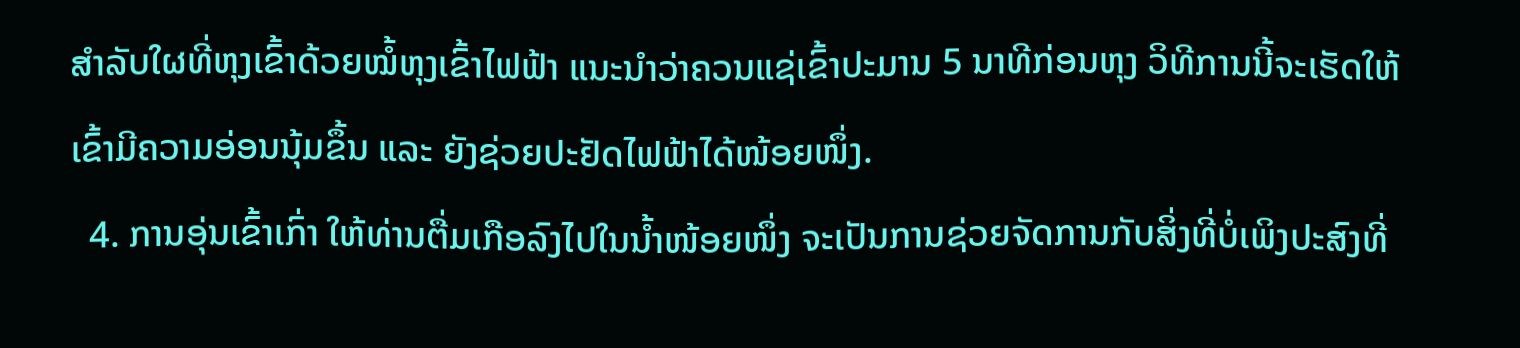ສຳລັບໃຜທີ່ຫຸງເຂົ້າດ້ວຍໝໍ້ຫຸງເຂົ້າໄຟຟ້າ ແນະນຳວ່າຄວນແຊ່ເຂົ້າປະມານ 5 ນາທີກ່ອນຫຸງ ວິທີການນີ້ຈະເຮັດໃຫ້ເຂົ້າມີຄວາມອ່ອນນຸ້ມຂຶ້ນ ແລະ ຍັງຊ່ວຍປະຢັດໄຟຟ້າໄດ້ໜ້ອຍໜຶ່ງ.
  4. ການອຸ່ນເຂົ້າເກົ່າ ໃຫ້ທ່ານຕື່ມເກືອລົງໄປໃນນ້ຳໜ້ອຍໜຶ່ງ ຈະເປັນການຊ່ວຍຈັດການກັບສິ່ງທີ່ບໍ່ເພິງປະສົງທີ່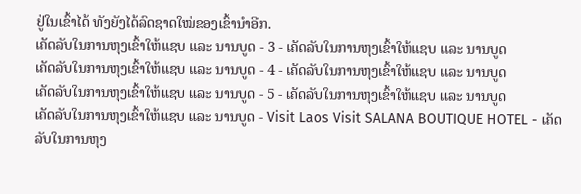ຢູ່ໃນເຂົ້າໄດ້ ທັງຍັງໄດ້ລົດຊາດໃໝ່ຂອງເຂົ້ານຳອີກ.
ເຄັດລັບໃນການຫຸງເຂົ້າໃຫ້ແຊບ ແລະ ນານບູດ - 3 - ເຄັດລັບໃນການຫຸງເຂົ້າໃຫ້ແຊບ ແລະ ນານບູດ
ເຄັດລັບໃນການຫຸງເຂົ້າໃຫ້ແຊບ ແລະ ນານບູດ - 4 - ເຄັດລັບໃນການຫຸງເຂົ້າໃຫ້ແຊບ ແລະ ນານບູດ
ເຄັດລັບໃນການຫຸງເຂົ້າໃຫ້ແຊບ ແລະ ນານບູດ - 5 - ເຄັດລັບໃນການຫຸງເຂົ້າໃຫ້ແຊບ ແລະ ນານບູດ
ເຄັດລັບໃນການຫຸງເຂົ້າໃຫ້ແຊບ ແລະ ນານບູດ - Visit Laos Visit SALANA BOUTIQUE HOTEL - ເຄັດລັບໃນການຫຸງ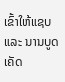ເຂົ້າໃຫ້ແຊບ ແລະ ນານບູດ
ເຄັດ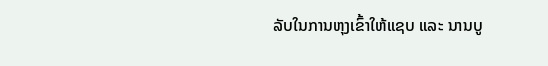ລັບໃນການຫຸງເຂົ້າໃຫ້ແຊບ ແລະ ນານບູ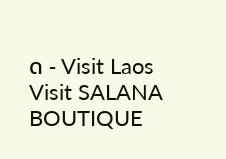ດ - Visit Laos Visit SALANA BOUTIQUE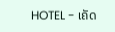HOTEL - ເຄັດ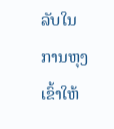ລັບໃນການຫຸງເຂົ້າໃຫ້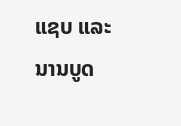ແຊບ ແລະ ນານບູດ